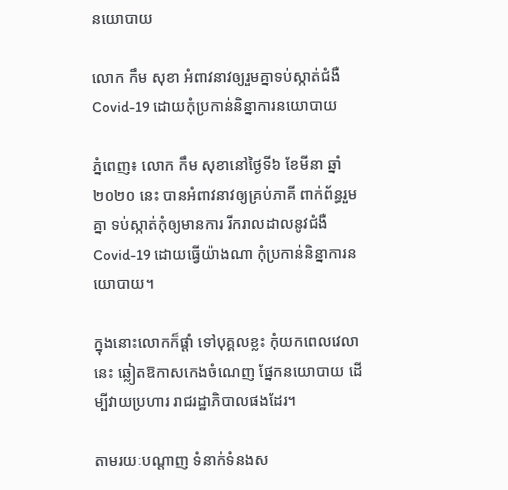នយោបាយ

លោក កឹម សុខា អំពាវនាវឲ្យរួមគ្នាទប់ស្កាត់ជំងឺCovid-19 ដោយកុំប្រកាន់និន្នាការនយោបាយ

ភ្នំពេញ៖ លោក កឹម សុខានៅថ្ងៃទី៦ ខែមីនា ឆ្នាំ២០២០ នេះ បានអំពាវនាវឲ្យគ្រប់ភាគី ពាក់ព័ន្ធរួមគ្នា ទប់ស្កាត់កុំឲ្យមានការ រីករាលដាលនូវជំងឺCovid-19 ដោយធ្វើយ៉ាងណា កុំប្រកាន់និន្នាការនយោបាយ។

ក្នុងនោះលោកក៏ផ្តាំ ទៅបុគ្គលខ្លះ កុំយកពេលវេលានេះ ឆ្លៀតឱកាសកេងចំណេញ ផ្នែកនយោបាយ ដើម្បីវាយប្រហារ រាជរដ្ឋាភិបាលផងដែរ។

តាមរយៈបណ្តាញ ទំនាក់ទំនងស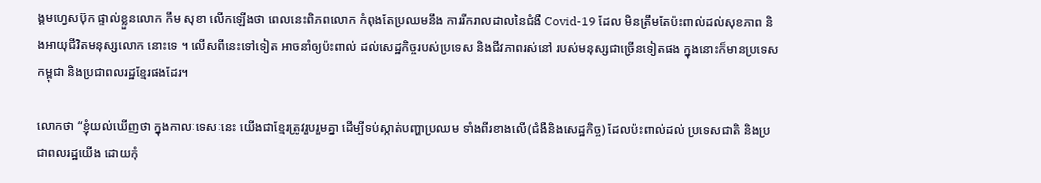ង្គមហ្វេសប៊ុក ផ្ទាល់ខ្លួនលោក កឹម សុខា លើកឡើងថា ពេលនេះពិភពលោក កំពុងតែប្រឈមនឹង ការរីករាលដាលនៃជំងឺ Covid-19 ដែល មិនត្រឹមតែប៉ះពាល់ដល់សុខភាព និងអាយុជីវិតមនុស្សលោក នោះទេ ។ លើសពីនេះទៅទៀត អាចនាំឲ្យប៉ះពាល់ ដល់សេដ្ឋកិច្ចរបស់ប្រទេស និងជីវភាពរស់នៅ របស់មនុស្សជាច្រើនទៀតផង ក្នុងនោះក៏មានប្រទេសកម្ពុជា និងប្រជាពលរដ្ឋខ្មែរផងដែរ។

លោកថា “ខ្ញុំយល់ឃើញថា ក្នុងកាលៈទេសៈនេះ យើងជាខ្មែរត្រូវរួបរួមគ្នា ដើម្បីទប់ស្កាត់បញ្ហាប្រឈម ទាំងពីរខាងលើ(ជំងឺនិងសេដ្ឋកិច្ច) ដែលប៉ះពាល់ដល់ ប្រទេសជាតិ និងប្រជាពលរដ្ឋយើង ដោយកុំ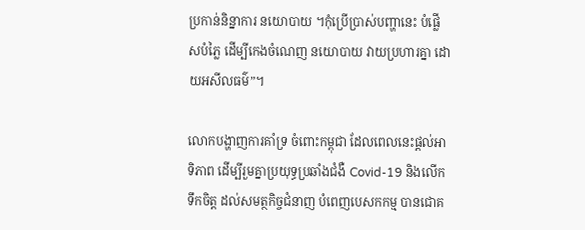ប្រកាន់និន្នាការ នយោបាយ ។កុំប្រើប្រាស់បញ្ហានេះ បំផ្លើសបំភ្លៃ ដើម្បីកេងចំណេញ នយោបាយ វាយប្រហារគ្នា ដោយអសីលធម៌”។

លោកបង្ហាញការគាំទ្រ ចំពោះកម្ពុជា ដែលពេលនេះផ្តល់អាទិភាព ដើម្បីរួមគ្នាប្រយុទ្ធប្រឆាំងជំងឺ Covid-19 និងលើកទឹកចិត្ត ដល់សមត្ថកិច្ចជំនាញ បំពេញបេសកកម្ម បានជោគ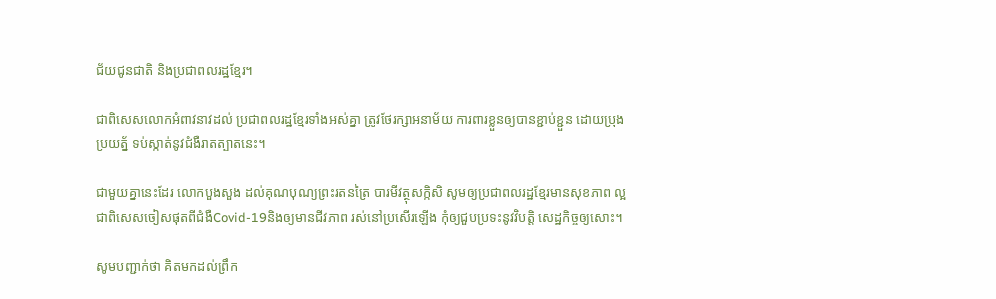ជ័យជូនជាតិ និងប្រជាពលរដ្ឋខ្មែរ។

ជាពិសេសលោកអំពាវនាវដល់ ប្រជាពលរដ្ឋខ្មែរទាំងអស់គ្នា ត្រូវថែរក្សាអនាម័យ ការពារខ្លួនឲ្យបានខ្ជាប់ខ្ជួន ដោយប្រុងប្រយត្ន័ ទប់ស្កាត់នូវជំងឺរាតត្បាតនេះ។

ជាមួយគ្នានេះដែរ លោកបួងសួង ដល់គុណបុណ្យព្រះរតនត្រៃ បារមីវត្ថុសក្កិសិ សូមឲ្យប្រជាពលរដ្ឋខ្មែរមានសុខភាព ល្អជាពិសេសចៀសផុតពីជំងឺCovid-19និងឲ្យមានជីវភាព រស់នៅប្រសើរឡើង កុំឲ្យជួបប្រទះនូវវិបត្តិ សេដ្ឋកិច្ចឲ្យសោះ។

សូមបញ្ជាក់ថា គិតមកដល់ព្រឹក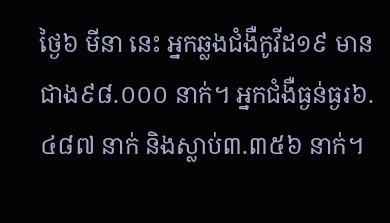ថ្ងៃ៦ មីនា នេះ អ្នកឆ្លងជំងឺកូវីដ១៩ មានជាង៩៨.០០០ នាក់។ អ្នកជំងឺធ្ងន់ធ្ងរ៦.៤៨៧ នាក់ និងស្លាប់៣.៣៥៦ នាក់។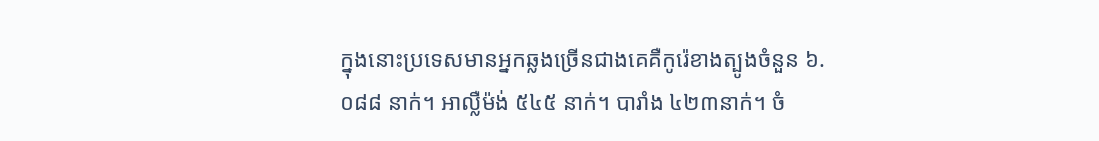ក្នុងនោះប្រទេសមានអ្នកឆ្លងច្រើនជាងគេគឺកូរ៉េខាងត្បូងចំនួន ៦.០៨៨ នាក់។ អាល្លឺម៉ង់ ៥៤៥ នាក់។ បារាំង ៤២៣នាក់។ ចំ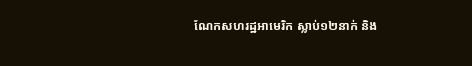ណែកសហរដ្ឋអាមេរិក ស្លាប់១២នាក់ និង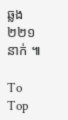ឆ្លង២២១នាក់ ៕

To Top